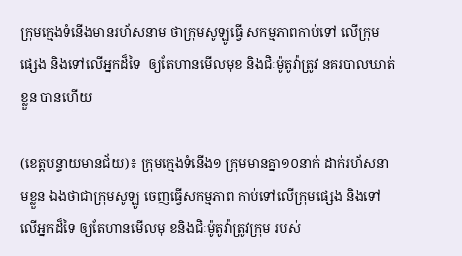ក្រុមក្មេងទំនើងមានរហ័សនាម ថាក្រុមសូឡូធ្វើ សកម្មភាពកាប់ទៅ លើក្រុមផ្សេង និងទៅលើអ្នកដ៏ទៃ  ឲ្យតែហានមើលមុខ និងជិៈម៉ូតូវ៉ាត្រូវ នគរបាលឃាត់ខ្លួន បានហើយ

(ខេត្តបន្ទាយមានជ័យ)៖ ក្រុមក្មេងទំនើង១ ក្រុមមានគ្នា១០នាក់ ដាក់រហ័សនាមខ្លួន ឯងថាជាក្រុមសូឡូ ចេញធ្វើសកម្មភាព កាប់ទៅលើក្រុមផ្សេង និងទៅលើអ្នកដ៏ទៃ ឲ្យតែហានមើលមុ ខនិងជិៈម៉ូតូវ៉ាត្រូវក្រុម របស់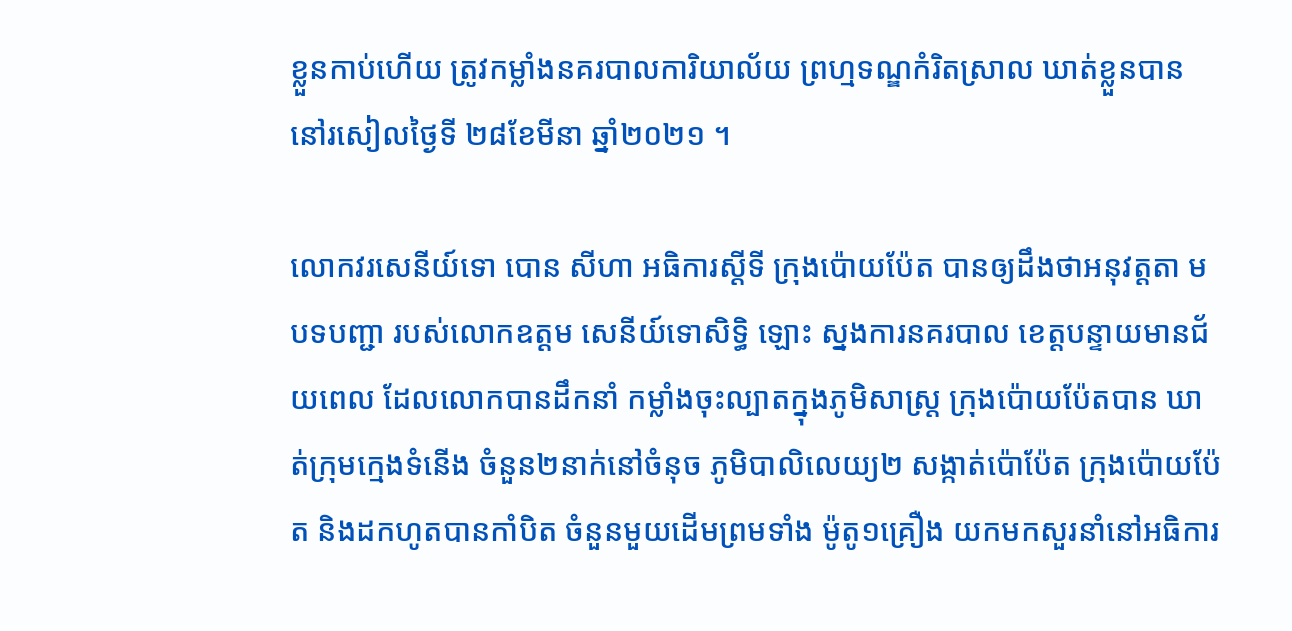ខ្លួនកាប់ហើយ ត្រូវកម្លាំងនគរបាលការិយាល័យ ព្រហ្មទណ្ឌកំរិតស្រាល ឃាត់ខ្លួនបាន នៅរសៀលថ្ងៃទី ២៨ខែមីនា ឆ្នាំ២០២១ ។

លោកវរសេនីយ៍ទោ បោន សីហា អធិការស្តីទី ក្រុងប៉ោយប៉ែត បានឲ្យដឹងថាអនុវត្តតា មបទបញ្ជា របស់លោកឧត្តម សេនីយ៍ទោសិទ្ធិ ឡោះ ស្នងការនគរបាល ខេត្តបន្ទាយមានជ័យពេល ដែលលោកបានដឹកនាំ កម្លាំងចុះល្បាតក្នុងភូមិសាស្រ្ត ក្រុងប៉ោយប៉ែតបាន ឃាត់ក្រុមក្មេងទំនើង ចំនួន២នាក់នៅចំនុច ភូមិបាលិលេយ្យ២ សង្កាត់ប៉ោប៉ែត ក្រុងប៉ោយប៉ែត និងដកហូតបានកាំបិត ចំនួនមួយដើមព្រមទាំង ម៉ូតូ១គ្រឿង យកមកសួរនាំនៅអធិការ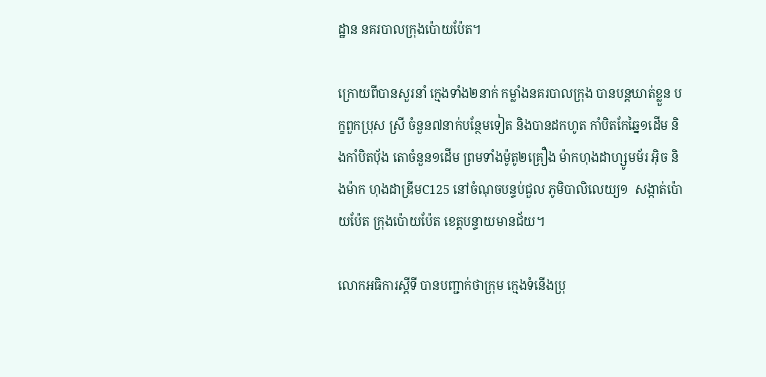ដ្ឋាន នគរបាលក្រុងប៉ោយប៉ែត។

ក្រោយពីបានសួរនាំ ក្មេងទាំង២នាក់ កម្លាំងនគរបាលក្រុង បានបន្តឃាត់ខ្លួន បក្ខពួកប្រុស ស្រី ចំនួន៧នាក់បន្ថែមទៀត និងបានដកហូត កាំបិតកែឆ្នៃ១ដើម និងកាំបិតប៉័ង តោចំនួន១ដើម ព្រមទាំងម៉ូតូ២គ្រឿង ម៉ាកហុងដាហ្សូមម័រ អ៊ិច និងម៉ាក ហុងដាឌ្រីមC125 នៅចំណុចបន្ទប់ជួល ភូមិបាលិលេយ្យ១  សង្កាត់ប៉ោយប៉ែត ក្រុងប៉ោយប៉ែត ខេត្តបន្ទាយមានជ័យ។

លោកអធិការស្តីទី បានបញ្ជាក់ថាក្រុម ក្មេងទំនើងប្រុ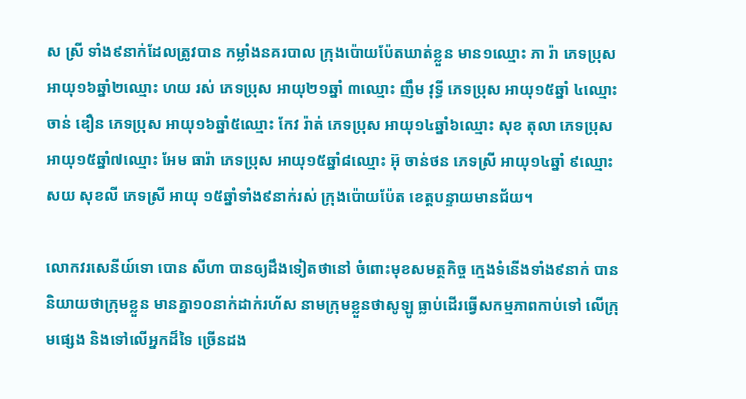ស ស្រី ទាំង៩នាក់ដែលត្រូវបាន កម្លាំងនគរបាល ក្រុងប៉ោយប៉ែតឃាត់ខ្លួន មាន១ឈ្មោះ ភា រ៉ា ភេទប្រុស អាយុ១៦ឆ្នាំ២ឈ្មោះ ហយ រស់ ភេទប្រុស អាយុ២១ឆ្នាំ ៣ឈ្មោះ ញឹម វុទ្ធី ភេទប្រុស អាយុ១៥ឆ្នាំ ៤ឈ្មោះ ចាន់ ឌឿន ភេទប្រុស អាយុ១៦ឆ្នាំ៥ឈ្មោះ កែវ រ៉ាត់ ភេទប្រុស អាយុ១៤ឆ្នាំ៦ឈ្មោះ សុខ តុលា ភេទប្រុស អាយុ១៥ឆ្នាំ៧ឈ្មោះ អែម ធារ៉ា ភេទប្រុស អាយុ១៥ឆ្នាំ៨ឈ្មោះ អ៊ុ ចាន់ថន ភេទស្រី អាយុ១៤ឆ្នាំ ៩ឈ្មោះសយ សុខលី ភេទស្រី អាយុ ១៥ឆ្នាំទាំង៩នាក់រស់ ក្រុងប៉ោយប៉ែត ខេត្តបន្ទាយមានជ័យ។

លោកវរសេនីយ៍ទោ បោន សីហា បានឲ្យដឹងទៀតថានៅ ចំពោះមុខសមត្ថកិច្ច ក្មេងទំនើងទាំង៩នាក់ បាននិយាយថាក្រុមខ្លួន មានគ្នា១០នាក់ដាក់រហ័ស នាមក្រុមខ្លួនថាសូឡូ ធ្លាប់ដើរធ្វើសកម្មភាពកាប់ទៅ លើក្រុមផ្សេង និងទៅលើអ្នកដ៏ទៃ ច្រើនដង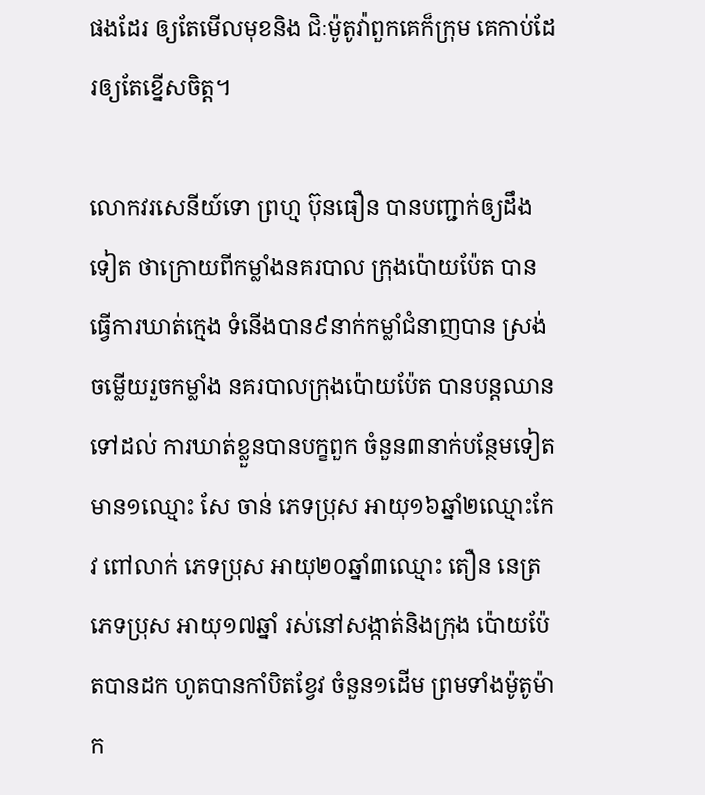ផងដែរ ឲ្យតែមើលមុខនិង ជិៈម៉ូតូវ៉ាពួកគេក៏ក្រុម គេកាប់ដែរឲ្យតែខ្នើសចិត្ត។

លោកវរសេនីយ៍ទោ ព្រហ្ម ប៊ុនធឿន បានបញ្ជាក់ឲ្យដឹងទៀត ថាក្រោយពីកម្លាំងនគរបាល ក្រុងប៉ោយប៉ែត បានធ្វើការឃាត់ក្មេង ទំនើងបាន៩នាក់កម្លាំជំនាញបាន ស្រង់ចម្លើយរួចកម្លាំង នគរបាលក្រុងប៉ោយប៉ែត បានបន្តឈានទៅដល់ ការឃាត់ខ្លួនបានបក្ខពួក ចំនួន៣នាក់បន្ថែមទៀត មាន១ឈ្មោះ សែ ចាន់ ភេទប្រុស អាយុ១៦ឆ្នាំ២ឈ្មោះកែវ ពៅលាក់ ភេទប្រុស អាយុ២០ឆ្នាំ៣ឈ្មោះ តឿន នេត្រ ភេទប្រុស អាយុ១៧ឆ្នាំ រស់នៅសង្កាត់និងក្រុង ប៉ោយប៉ែតបានដក ហូតបានកាំបិតខ្វែវ ចំនួន១ដើម ព្រមទាំងម៉ូតូម៉ាក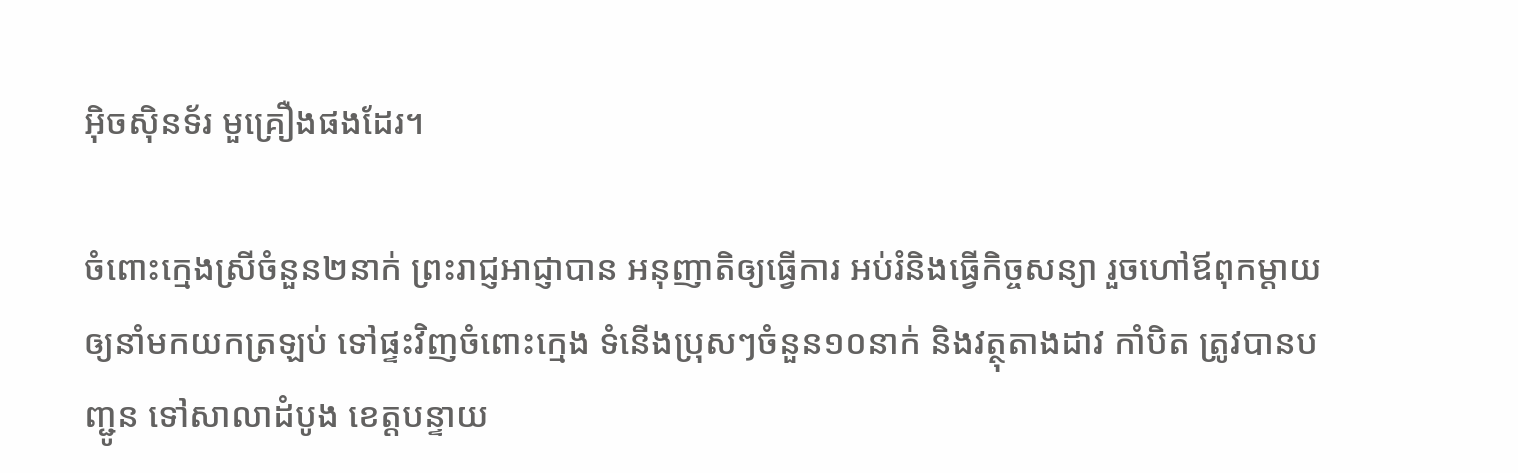អ៊ិចស៊ិនទ័រ មួគ្រឿងផងដែរ។

ចំពោះក្មេងស្រីចំនួន២នាក់ ព្រះរាជ្ញអាជ្ញាបាន អនុញាតិឲ្យធ្វើការ អប់រំនិងធ្វើកិច្ចសន្យា រួចហៅឪពុកម្តាយ ឲ្យនាំមកយកត្រឡប់ ទៅផ្ទះវិញចំពោះក្មេង ទំនើងប្រុសៗចំនួន១០នាក់ និងវត្ថុតាងដាវ កាំបិត ត្រូវបានបញ្ជូន ទៅសាលាដំបូង ខេត្តបន្ទាយ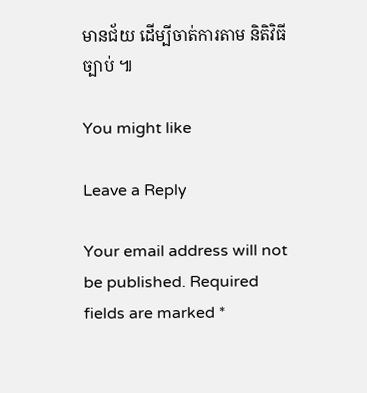មានជ័យ ដើម្បីចាត់ការតាម និតិវិធីច្បាប់ ៕

You might like

Leave a Reply

Your email address will not be published. Required fields are marked *